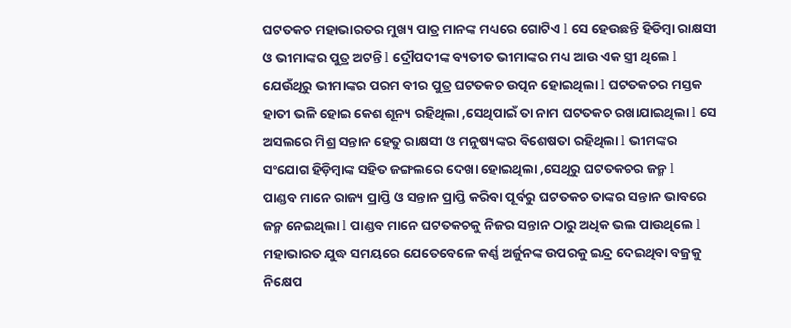ଘଟତକଚ ମହାଭାରତର ମୁଖ୍ୟ ପାତ୍ର ମାନଙ୍କ ମଧ୍ୟରେ ଗୋଟିଏ l ସେ ହେଉଛନ୍ତି ହିଡିମ୍ବା ରାକ୍ଷସୀ ଓ ଭୀମାଙ୍କର ପୁତ୍ର ଅଟନ୍ତି l ଦ୍ରୌପଦୀଙ୍କ ବ୍ୟତୀତ ଭୀମାଙ୍କର ମଧ୍ୟ ଆଉ ଏକ ସ୍ତ୍ରୀ ଥିଲେ l ଯେଉଁଥିରୁ ଭୀମାଙ୍କର ପରମ ବୀର ପୁତ୍ର ଘଟତକଚ ଉତ୍ପନ ହୋଇଥିଲା l ଘଟତକଚର ମସ୍ତକ ହାତୀ ଭଳି ହୋଇ କେଶ ଶୂନ୍ୟ ରହିଥିଲା ,ସେଥିପାଇଁ ତା ନାମ ଘଟତକଚ ରଖାଯାଇଥିଲା l ସେ ଅସଲରେ ମିଶ୍ର ସନ୍ତାନ ହେତୁ ରାକ୍ଷସୀ ଓ ମନୁଷ୍ୟଙ୍କର ବିଶେଷତା ରହିଥିଲା l ଭୀମଙ୍କର ସଂଯୋଗ ହିଡ଼ିମ୍ବାଙ୍କ ସହିତ ଜଙ୍ଗଲରେ ଦେଖା ହୋଇଥିଲା ,ସେଥିରୁ ଘଟତକଚର ଜନ୍ମ l
ପାଣ୍ଡବ ମାନେ ରାଜ୍ୟ ପ୍ରାପ୍ତି ଓ ସନ୍ତାନ ପ୍ରାପ୍ତି କରିବା ପୂର୍ବରୁ ଘଟତକଚ ତାଙ୍କର ସନ୍ତାନ ଭାବରେ ଜନ୍ମ ନେଇଥିଲା l ପାଣ୍ଡବ ମାନେ ଘଟତକଚକୁ ନିଜର ସନ୍ତାନ ଠାରୁ ଅଧିକ ଭଲ ପାଉଥିଲେ l ମହାଭାରତ ଯୁଦ୍ଧ ସମୟରେ ଯେତେବେଳେ କର୍ଣ୍ଣ ଅର୍ଜୁନଙ୍କ ଉପରକୁ ଇନ୍ଦ୍ର ଦେଇଥିବା ବଜ୍ରକୁ ନିକ୍ଷେପ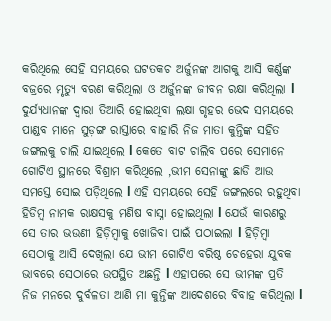କରିଥିଲେ ସେହି ସମୟରେ ଘଟତକଚ ଅର୍ଜୁନଙ୍କ ଆଗକୁ ଆସି କର୍ଣ୍ଣଙ୍କ ବଜ୍ରରେ ମୃତ୍ୟୁ ବରଣ କରିଥିଲା ଓ ଅର୍ଜୁନଙ୍କ ଜୀବନ ରକ୍ଷା କରିଥିଲା l
ଦୁର୍ଯ୍ୟଧାନଙ୍କ ଦ୍ୱାରା ତିଆରି ହୋଇଥିବା ଲକ୍ଷା ଗୃହର ଭେଦ ସମୟରେ ପାଣ୍ଡବ ମାନେ ସୁଡ଼ଙ୍ଗ ରାସ୍ତାରେ ବାହାରି ନିଜ ମାତା କୁନ୍ତିଙ୍କ ସହିତ ଜଙ୍ଗଲକୁ ଚାଲି ଯାଇଥିଲେ l କେତେ ବାଟ ଚାଲିବ ପରେ ସେମାନେ ଗୋଟିଏ ସ୍ଥାନରେ ବିଶ୍ରାମ କରିଥିଲେ ,ଭୀମ ସେନାଙ୍କୁ ଛାଡି ଆଉ ସମସ୍ତେ ସୋଇ ପଡ଼ିଥିଲେ l ଏହି ସମୟରେ ସେହି ଜଙ୍ଗଲରେ ରହୁଥିବା ହିଡିମ୍ବ ନାମକ ରାକ୍ଷସକୁ ମଣିଷ ବାସ୍ନା ହୋଇଥିଲା l ଯେଉଁ କାରଣରୁ ସେ ତାର ଭଉଣୀ ହିଡ଼ିମ୍ବାକୁ ଖୋଜିବା ପାଇଁ ପଠାଇଲା l ହିଡ଼ିମ୍ବା ସେଠାକୁ ଆସି ଦେଖିଲା ଯେ ଭୀମ ଗୋଟିଏ ବରିଷ୍ଠ ଚେହେରା ଯୁବକ ଭାବରେ ସେଠାରେ ଉପସ୍ଥିତ ଅଛନ୍ତି l ଏହାପରେ ସେ ଭୀମଙ୍କ ପ୍ରତି ନିଜ ମନରେ ଦୁର୍ବଳତା ଆଣି ମା କୁନ୍ତିଙ୍କ ଆଦେଶରେ ବିବାହ କରିଥିଲା l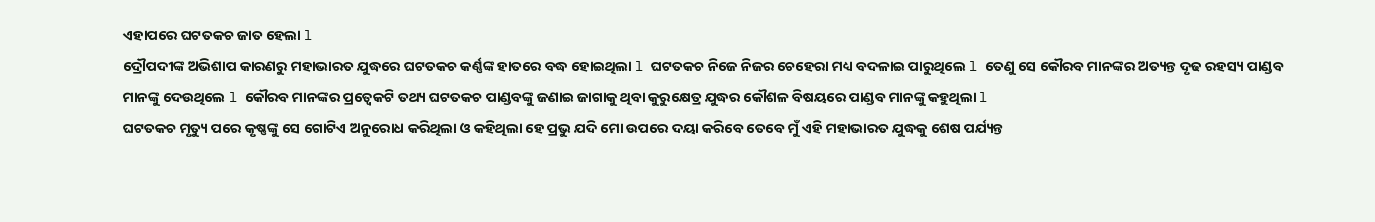ଏହାପରେ ଘଟତକଚ ଜାତ ହେଲା l
ଦ୍ରୌପଦୀଙ୍କ ଅଭିଶାପ କାରଣରୁ ମହାଭାରତ ଯୁଦ୍ଧରେ ଘଟତକଚ କର୍ଣ୍ଣଙ୍କ ହାତରେ ବଦ୍ଧ ହୋଇଥିଲା l ଘଟତକଚ ନିଜେ ନିଜର ଚେହେରା ମଧ୍ୟ ବଦଳାଇ ପାରୁଥିଲେ l ତେଣୁ ସେ କୌରବ ମାନଙ୍କର ଅତ୍ୟନ୍ତ ଦୃଢ ରହସ୍ୟ ପାଣ୍ଡବ ମାନଙ୍କୁ ଦେଉଥିଲେ l କୌରବ ମାନଙ୍କର ପ୍ରତ୍ୱେକଟି ତଥ୍ୟ ଘଟତକଚ ପାଣ୍ଡବଙ୍କୁ ଜଣାଇ ଜାଗାକୁ ଥିବା କୁରୁକ୍ଷେତ୍ର ଯୁଦ୍ଧର କୌଶଳ ବିଷୟରେ ପାଣ୍ଡବ ମାନଙ୍କୁ କହୁଥିଲା l
ଘଟତକଚ ମୃତ୍ୟୁ ପରେ କୃଷ୍ଣଙ୍କୁ ସେ ଗୋଟିଏ ଅନୁରୋଧ କରିଥିଲା ଓ କହିଥିଲା ହେ ପ୍ରଭୁ ଯଦି ମୋ ଉପରେ ଦୟା କରିବେ ତେବେ ମୁଁ ଏହି ମହାଭାରତ ଯୁଦ୍ଧକୁ ଶେଷ ପର୍ଯ୍ୟନ୍ତ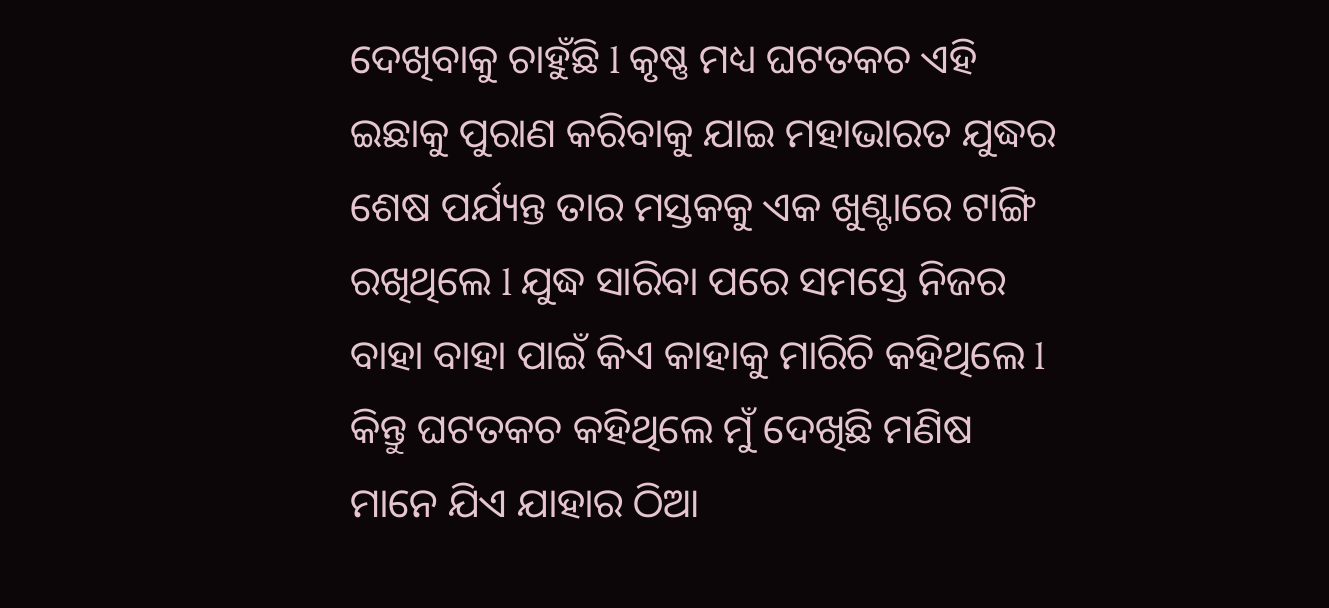ଦେଖିବାକୁ ଚାହୁଁଛି l କୃଷ୍ଣ ମଧ୍ୟ ଘଟତକଚ ଏହି ଇଛାକୁ ପୁରାଣ କରିବାକୁ ଯାଇ ମହାଭାରତ ଯୁଦ୍ଧର ଶେଷ ପର୍ଯ୍ୟନ୍ତ ତାର ମସ୍ତକକୁ ଏକ ଖୁଣ୍ଟାରେ ଟାଙ୍ଗି ରଖିଥିଲେ l ଯୁଦ୍ଧ ସାରିବା ପରେ ସମସ୍ତେ ନିଜର ବାହା ବାହା ପାଇଁ କିଏ କାହାକୁ ମାରିଚି କହିଥିଲେ l କିନ୍ତୁ ଘଟତକଚ କହିଥିଲେ ମୁଁ ଦେଖିଛି ମଣିଷ ମାନେ ଯିଏ ଯାହାର ଠିଆ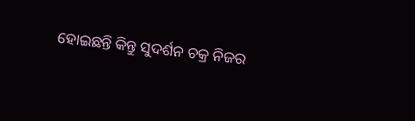ହୋଇଛନ୍ତି କିନ୍ତୁ ସୁଦର୍ଶନ ଚକ୍ର ନିଜର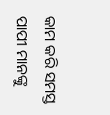କାମ କରି ସମସ୍ତ ପାପୀ ମାନଙ୍କୁ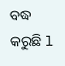ବଦ୍ଧ କରୁଛି l